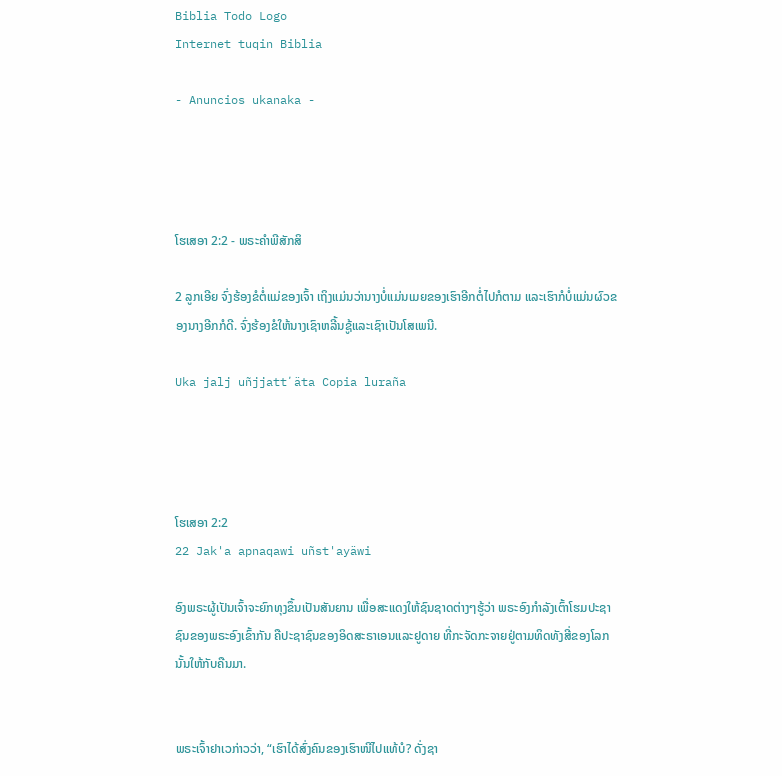Biblia Todo Logo
Internet tuqin Biblia

- Anuncios ukanaka -




ໂຮເສອາ 2:2 - ພຣະຄຳພີສັກສິ

2 ລູກເອີຍ ຈົ່ງຮ້ອງຂໍຕໍ່ແມ່ຂອງເຈົ້າ ເຖິງແມ່ນວ່ານາງບໍ່ແມ່ນເມຍຂອງເຮົາອີກຕໍ່ໄປກໍຕາມ ແລະເຮົາກໍບໍ່ແມ່ນຜົວຂອງນາງອີກກໍດີ. ຈົ່ງຮ້ອງຂໍໃຫ້ນາງເຊົາຫລີ້ນຊູ້ແລະເຊົາເປັນໂສເພນີ.

Uka jalj uñjjattʼäta Copia luraña




ໂຮເສອາ 2:2
22 Jak'a apnaqawi uñst'ayäwi

ອົງພຣະຜູ້ເປັນເຈົ້າຈະຍົກທຸງຂຶ້ນເປັນສັນຍານ ເພື່ອສະແດງໃຫ້ຊົນຊາດຕ່າງໆຮູ້ວ່າ ພຣະອົງກຳລັງເຕົ້າໂຮມປະຊາຊົນຂອງພຣະອົງເຂົ້າກັນ ຄືປະຊາຊົນຂອງອິດສະຣາເອນແລະຢູດາຍ ທີ່ກະຈັດກະຈາຍຢູ່ຕາມທິດທັງສີ່ຂອງໂລກນັ້ນໃຫ້ກັບຄືນມາ.


ພຣະເຈົ້າຢາເວກ່າວວ່າ, “ເຮົາໄດ້ສົ່ງຄົນຂອງເຮົາໜີໄປແທ້ບໍ? ດັ່ງຊາ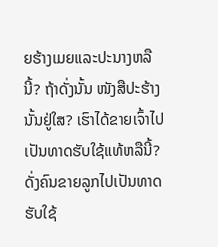ຍຮ້າງເມຍແລະປະນາງຫລືນີ້? ຖ້າດັ່ງນັ້ນ ໜັງສືປະຮ້າງນັ້ນຢູ່ໃສ? ເຮົາໄດ້ຂາຍເຈົ້າໄປເປັນທາດຮັບໃຊ້ແທ້ຫລືນີ້? ດັ່ງຄົນຂາຍລູກໄປເປັນທາດຮັບໃຊ້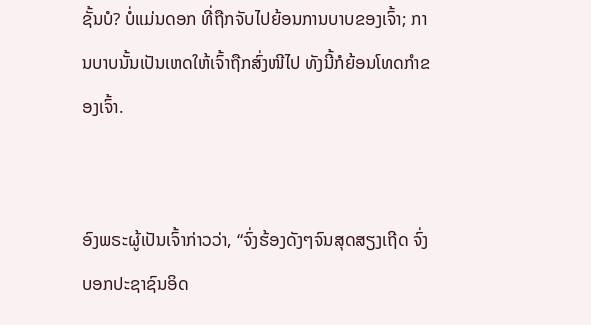ຊັ້ນບໍ? ບໍ່ແມ່ນດອກ ທີ່ຖືກຈັບໄປຍ້ອນການບາບຂອງເຈົ້າ; ການບາບນັ້ນເປັນເຫດໃຫ້ເຈົ້າຖືກສົ່ງໜີໄປ ທັງນີ້ກໍຍ້ອນໂທດກຳຂອງເຈົ້າ.


ອົງພຣະຜູ້ເປັນເຈົ້າກ່າວວ່າ, “ຈົ່ງຮ້ອງດັງໆຈົນສຸດສຽງເຖີດ ຈົ່ງບອກປະຊາຊົນອິດ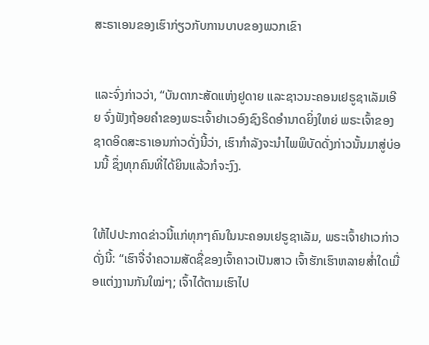ສະຣາເອນຂອງເຮົາກ່ຽວກັບການບາບຂອງພວກເຂົາ


ແລະຈົ່ງກ່າວວ່າ, “ບັນດາກະສັດແຫ່ງຢູດາຍ ແລະຊາວນະຄອນເຢຣູຊາເລັມເອີຍ ຈົ່ງຟັງຖ້ອຍຄຳຂອງພຣະເຈົ້າຢາເວອົງຊົງຣິດອຳນາດຍິ່ງໃຫຍ່ ພຣະເຈົ້າຂອງຊາດອິດສະຣາເອນກ່າວດັ່ງນີ້ວ່າ, ເຮົາກຳລັງຈະນຳໄພພິບັດດັ່ງກ່າວນັ້ນມາສູ່ບ່ອນນີ້ ຊຶ່ງທຸກຄົນທີ່ໄດ້ຍິນແລ້ວກໍຈະງົງ.


ໃຫ້ໄປປະກາດຂ່າວນີ້ແກ່ທຸກໆຄົນໃນນະຄອນເຢຣູຊາເລັມ, ພຣະເຈົ້າຢາເວກ່າວດັ່ງນີ້: “ເຮົາຈື່ຈຳຄວາມສັດຊື່ຂອງເຈົ້າຄາວເປັນສາວ ເຈົ້າຮັກເຮົາຫລາຍສໍ່າໃດເມື່ອແຕ່ງງານກັນໃໝ່ໆ; ເຈົ້າໄດ້ຕາມເຮົາໄປ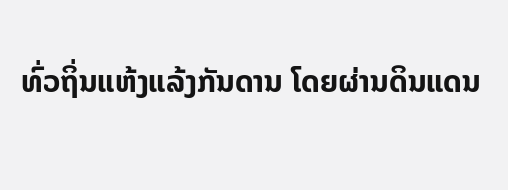ທົ່ວຖິ່ນແຫ້ງແລ້ງກັນດານ ໂດຍຜ່ານດິນແດນ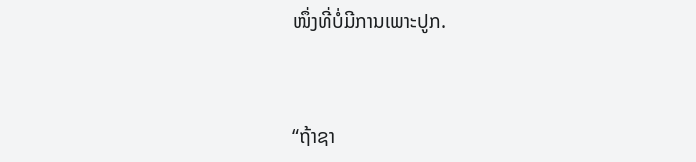ໜຶ່ງທີ່ບໍ່ມີການເພາະປູກ.


“ຖ້າຊາ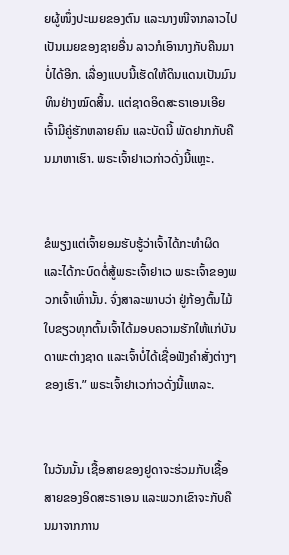ຍຜູ້ໜຶ່ງປະເມຍຂອງຕົນ ແລະນາງໜີຈາກລາວໄປເປັນເມຍຂອງຊາຍອື່ນ ລາວກໍເອົານາງກັບຄືນມາບໍ່ໄດ້ອີກ. ເລື່ອງແບບນີ້ເຮັດໃຫ້ດິນແດນເປັນມົນທິນຢ່າງໝົດສິ້ນ. ແຕ່ຊາດອິດສະຣາເອນເອີຍ ເຈົ້າມີຄູ່ຮັກຫລາຍຄົນ ແລະບັດນີ້ ພັດຢາກກັບຄືນມາຫາເຮົາ. ພຣະເຈົ້າຢາເວກ່າວດັ່ງນີ້ແຫຼະ.


ຂໍພຽງແຕ່ເຈົ້າຍອມຮັບຮູ້ວ່າເຈົ້າໄດ້ກະທຳຜິດ ແລະໄດ້ກະບົດຕໍ່ສູ້ພຣະເຈົ້າຢາເວ ພຣະເຈົ້າຂອງພວກເຈົ້າເທົ່ານັ້ນ. ຈົ່ງສາລະພາບວ່າ ຢູ່ກ້ອງຕົ້ນໄມ້ໃບຂຽວທຸກຕົ້ນເຈົ້າໄດ້ມອບຄວາມຮັກໃຫ້ແກ່ບັນດາພະຕ່າງຊາດ ແລະເຈົ້າບໍ່ໄດ້ເຊື່ອຟັງຄຳສັ່ງຕ່າງໆຂອງເຮົາ.” ພຣະເຈົ້າຢາເວກ່າວດັ່ງນີ້ແຫລະ.


ໃນວັນນັ້ນ ເຊື້ອສາຍຂອງຢູດາຈະຮ່ວມກັບເຊື້ອສາຍຂອງອິດສະຣາເອນ ແລະພວກເຂົາຈະກັບຄືນມາຈາກການ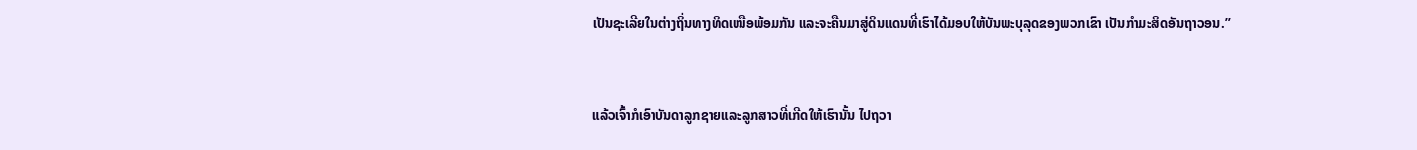ເປັນຊະເລີຍໃນຕ່າງຖິ່ນທາງທິດເໜືອພ້ອມກັນ ແລະຈະຄືນມາສູ່ດິນແດນທີ່ເຮົາໄດ້ມອບໃຫ້ບັນພະບຸລຸດຂອງພວກເຂົາ ເປັນກຳມະສິດອັນຖາວອນ.”


ແລ້ວເຈົ້າກໍເອົາບັນດາລູກຊາຍແລະລູກສາວທີ່ເກີດໃຫ້ເຮົານັ້ນ ໄປຖວາ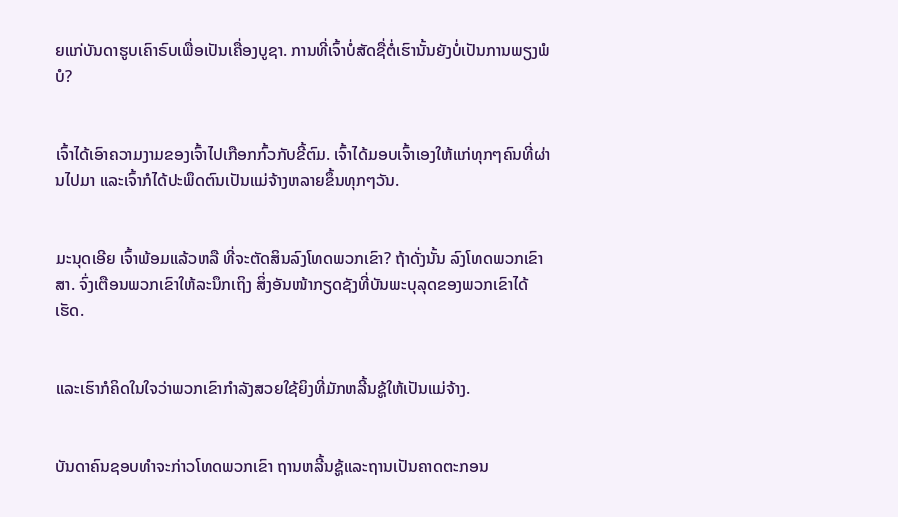ຍແກ່ບັນດາຮູບເຄົາຣົບເພື່ອເປັນເຄື່ອງບູຊາ. ການທີ່ເຈົ້າບໍ່ສັດຊື່ຕໍ່ເຮົານັ້ນຍັງບໍ່ເປັນການພຽງພໍບໍ?


ເຈົ້າໄດ້ເອົາຄວາມງາມຂອງເຈົ້າໄປເກືອກກົ້ວກັບຂີ້ຕົມ. ເຈົ້າໄດ້ມອບເຈົ້າເອງໃຫ້ແກ່ທຸກໆຄົນທີ່ຜ່ານໄປມາ ແລະເຈົ້າກໍໄດ້ປະພຶດຕົນເປັນແມ່ຈ້າງຫລາຍຂຶ້ນທຸກໆວັນ.


ມະນຸດເອີຍ ເຈົ້າພ້ອມແລ້ວຫລື ທີ່ຈະຕັດສິນລົງໂທດພວກເຂົາ? ຖ້າດັ່ງນັ້ນ ລົງໂທດພວກເຂົາສາ. ຈົ່ງເຕືອນພວກເຂົາໃຫ້ລະນຶກເຖິງ ສິ່ງອັນໜ້າກຽດຊັງທີ່ບັນພະບຸລຸດຂອງພວກເຂົາໄດ້ເຮັດ.


ແລະເຮົາກໍຄິດໃນໃຈວ່າພວກເຂົາກຳລັງສວຍໃຊ້ຍິງທີ່ມັກຫລີ້ນຊູ້ໃຫ້ເປັນແມ່ຈ້າງ.


ບັນດາຄົນຊອບທຳຈະກ່າວໂທດພວກເຂົາ ຖານຫລີ້ນຊູ້ແລະຖານເປັນຄາດຕະກອນ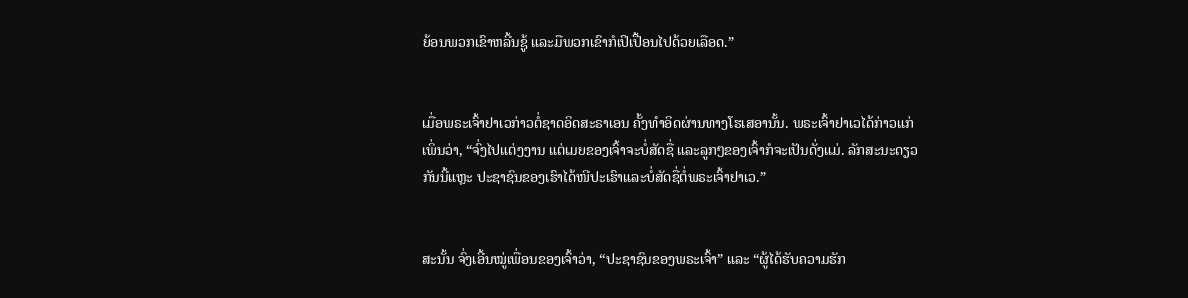ຍ້ອນພວກເຂົາຫລີ້ນຊູ້ ແລະມືພວກເຂົາກໍເປິເປື້ອນໄປດ້ວຍເລືອດ.”


ເມື່ອພຣະເຈົ້າຢາເວກ່າວຕໍ່ຊາດອິດສະຣາເອນ ຄັ້ງທຳອິດຜ່ານທາງໂຮເສອານັ້ນ. ພຣະເຈົ້າຢາເວໄດ້ກ່າວແກ່ເພິ່ນວ່າ, “ຈົ່ງໄປແຕ່ງງານ ແຕ່ເມຍຂອງເຈົ້າຈະບໍ່ສັດຊື່ ແລະລູກໆຂອງເຈົ້າກໍຈະເປັນດັ່ງແມ່. ລັກສະນະດຽວກັນນີ້ແຫຼະ ປະຊາຊົນຂອງເຮົາໄດ້ໜີປະເຮົາແລະບໍ່ສັດຊື່ຕໍ່ພຣະເຈົ້າຢາເວ.”


ສະນັ້ນ ຈົ່ງເອີ້ນໝູ່ເພື່ອນຂອງເຈົ້າວ່າ, “ປະຊາຊົນຂອງພຣະເຈົ້າ” ແລະ “ຜູ້ໄດ້ຮັບຄວາມຮັກ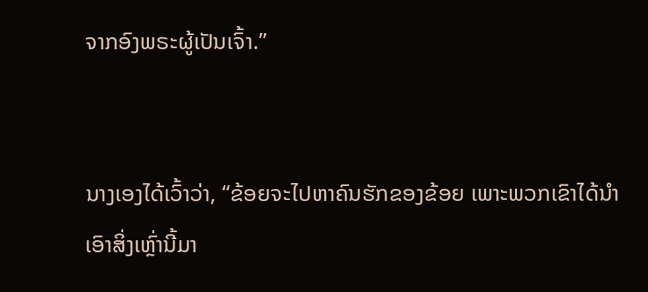ຈາກອົງພຣະຜູ້ເປັນເຈົ້າ.”


ນາງເອງໄດ້ເວົ້າວ່າ, “ຂ້ອຍຈະໄປຫາຄົນຮັກຂອງຂ້ອຍ ເພາະພວກເຂົາໄດ້ນຳເອົາສິ່ງເຫຼົ່ານີ້ມາ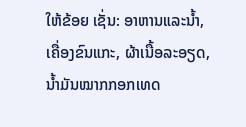ໃຫ້ຂ້ອຍ ເຊັ່ນ: ອາຫານແລະນໍ້າ, ເຄື່ອງຂົນແກະ, ຜ້າເນື້ອລະອຽດ, ນໍ້າມັນໝາກກອກເທດ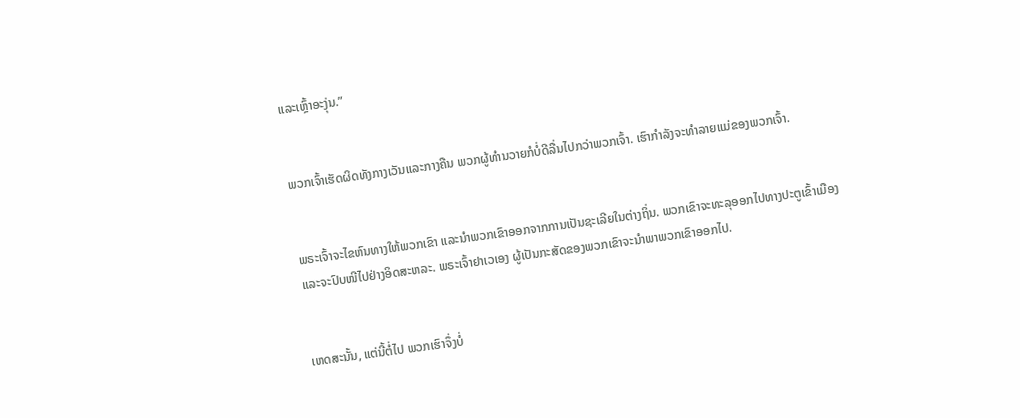ແລະເຫຼົ້າອະງຸ່ນ.”


ພວກເຈົ້າເຮັດຜິດທັງກາງເວັນແລະກາງຄືນ ພວກຜູ້ທຳນວາຍກໍບໍ່ດີລື່ນໄປກວ່າພວກເຈົ້າ. ເຮົາກຳລັງຈະທຳລາຍແມ່ຂອງພວກເຈົ້າ.


ພຣະເຈົ້າຈະໄຂຫົນທາງໃຫ້ພວກເຂົາ ແລະນຳພວກເຂົາອອກຈາກການເປັນຊະເລີຍໃນຕ່າງຖິ່ນ. ພວກເຂົາຈະທະລຸອອກໄປທາງປະຕູເຂົ້າເມືອງ ແລະຈະປົບໜີໄປຢ່າງອິດສະຫລະ. ພຣະເຈົ້າຢາເວເອງ ຜູ້ເປັນກະສັດຂອງພວກເຂົາຈະນຳພາພວກເຂົາອອກໄປ.


ເຫດສະນັ້ນ, ແຕ່ນີ້ຕໍ່ໄປ ພວກເຮົາຈຶ່ງບໍ່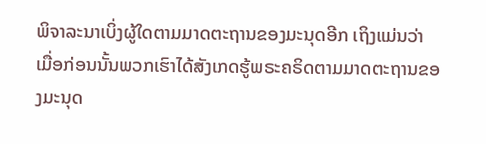ພິຈາລະນາເບິ່ງຜູ້ໃດຕາມມາດຕະຖານຂອງມະນຸດອີກ ເຖິງແມ່ນວ່າ ເມື່ອກ່ອນນັ້ນພວກເຮົາໄດ້ສັງເກດຮູ້ພຣະຄຣິດຕາມມາດຕະຖານຂອງມະນຸດ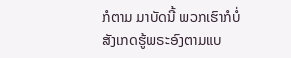ກໍຕາມ ມາບັດນີ້ ພວກເຮົາກໍບໍ່ສັງເກດຮູ້ພຣະອົງຕາມແບ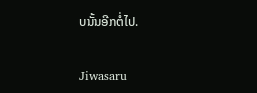ບນັ້ນອີກຕໍ່ໄປ.


Jiwasaru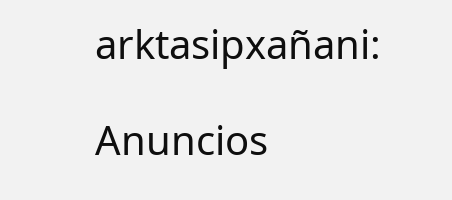arktasipxañani:

Anuncios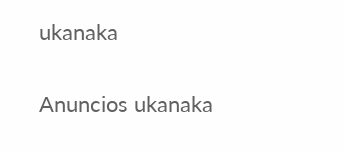ukanaka


Anuncios ukanaka